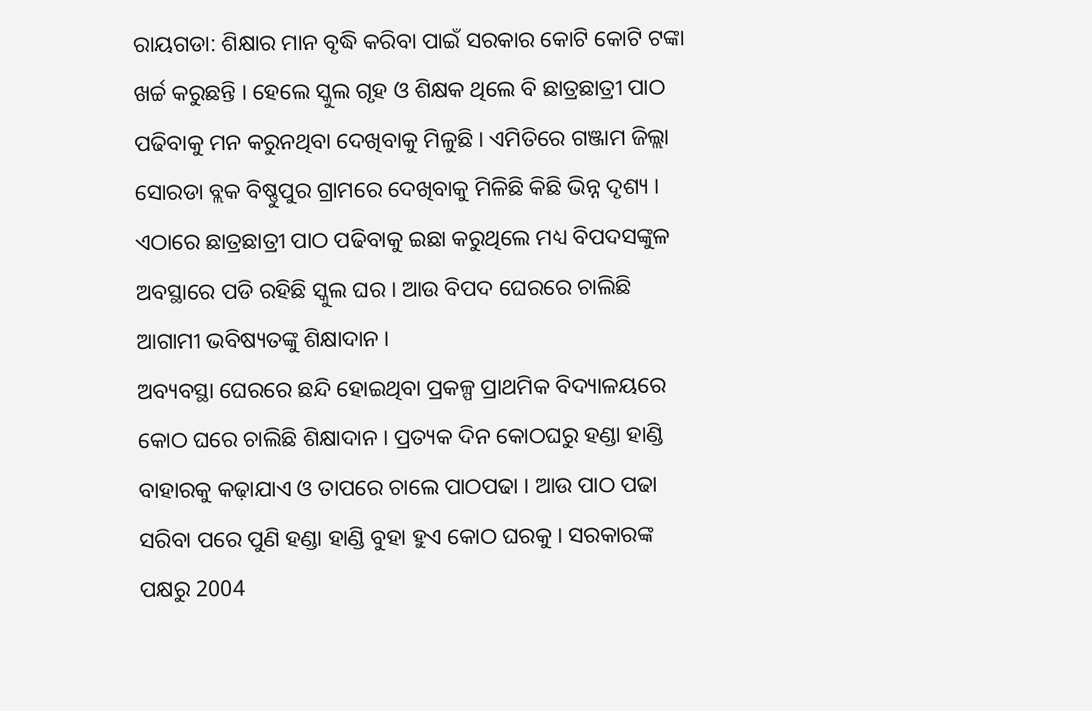ରାୟଗଡା: ଶିକ୍ଷାର ମାନ ବୃଦ୍ଧି କରିବା ପାଇଁ ସରକାର କୋଟି କୋଟି ଟଙ୍କା ଖର୍ଚ୍ଚ କରୁଛନ୍ତି । ହେଲେ ସ୍କୁଲ ଗୃହ ଓ ଶିକ୍ଷକ ଥିଲେ ବି ଛାତ୍ରଛାତ୍ରୀ ପାଠ ପଢିବାକୁ ମନ କରୁନଥିବା ଦେଖିବାକୁ ମିଳୁଛି । ଏମିତିରେ ଗଞ୍ଜାମ ଜିଲ୍ଲା ସୋରଡା ବ୍ଲକ ବିଷ୍ଣୁପୁର ଗ୍ରାମରେ ଦେଖିବାକୁ ମିଳିଛି କିଛି ଭିନ୍ନ ଦୃଶ୍ୟ । ଏଠାରେ ଛାତ୍ରଛାତ୍ରୀ ପାଠ ପଢିବାକୁ ଇଛା କରୁଥିଲେ ମଧ୍ୟ ବିପଦସଙ୍କୁଳ ଅବସ୍ଥାରେ ପଡି ରହିଛି ସ୍କୁଲ ଘର । ଆଉ ବିପଦ ଘେରରେ ଚାଲିଛି ଆଗାମୀ ଭବିଷ୍ୟତଙ୍କୁ ଶିକ୍ଷାଦାନ ।
ଅବ୍ୟବସ୍ଥା ଘେରରେ ଛନ୍ଦି ହୋଇଥିବା ପ୍ରକଳ୍ପ ପ୍ରାଥମିକ ବିଦ୍ୟାଳୟରେ କୋଠ ଘରେ ଚାଲିଛି ଶିକ୍ଷାଦାନ । ପ୍ରତ୍ୟକ ଦିନ କୋଠଘରୁ ହଣ୍ଡା ହାଣ୍ଡି ବାହାରକୁ କଢ଼ାଯାଏ ଓ ତାପରେ ଚାଲେ ପାଠପଢା । ଆଉ ପାଠ ପଢା ସରିବା ପରେ ପୁଣି ହଣ୍ଡା ହାଣ୍ଡି ବୁହା ହୁଏ କୋଠ ଘରକୁ । ସରକାରଙ୍କ ପକ୍ଷରୁ 2004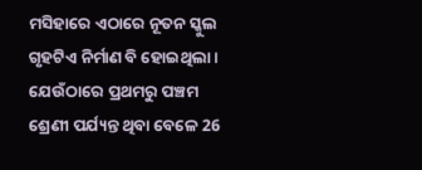ମସିହାରେ ଏଠାରେ ନୂତନ ସ୍କୁଲ ଗୃହଟିଏ ନିର୍ମାଣ ବି ହୋଇଥିଲା । ଯେଉଁଠାରେ ପ୍ରଥମରୁ ପଞ୍ଚମ ଶ୍ରେଣୀ ପର୍ଯ୍ୟନ୍ତ ଥିବା ବେଳେ 26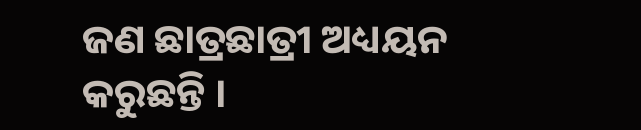ଜଣ ଛାତ୍ରଛାତ୍ରୀ ଅଧ୍ୟୟନ କରୁଛନ୍ତି ।